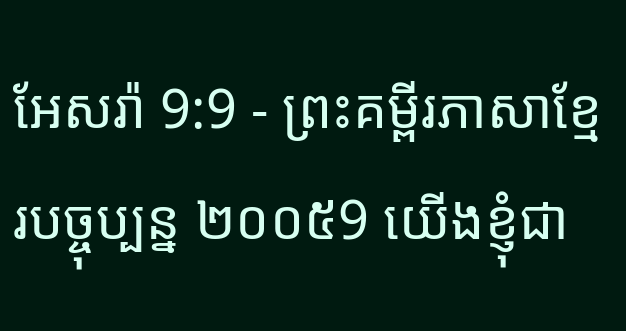អែសរ៉ា 9:9 - ព្រះគម្ពីរភាសាខ្មែរបច្ចុប្បន្ន ២០០៥9 យើងខ្ញុំជា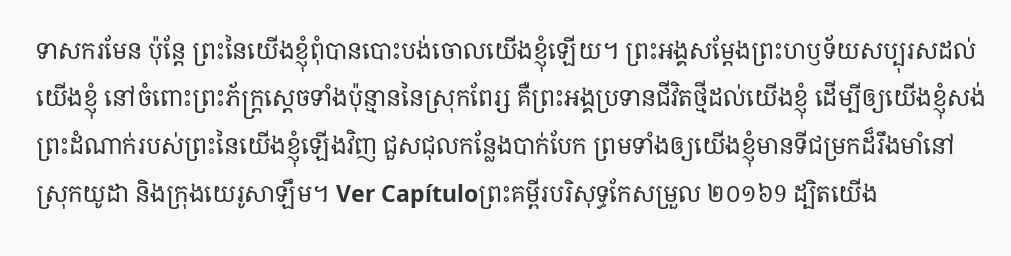ទាសករមែន ប៉ុន្តែ ព្រះនៃយើងខ្ញុំពុំបានបោះបង់ចោលយើងខ្ញុំឡើយ។ ព្រះអង្គសម្តែងព្រះហឫទ័យសប្បុរសដល់យើងខ្ញុំ នៅចំពោះព្រះភ័ក្ត្រស្ដេចទាំងប៉ុន្មាននៃស្រុកពែរ្ស គឺព្រះអង្គប្រទានជីវិតថ្មីដល់យើងខ្ញុំ ដើម្បីឲ្យយើងខ្ញុំសង់ព្រះដំណាក់របស់ព្រះនៃយើងខ្ញុំឡើងវិញ ជួសជុលកន្លែងបាក់បែក ព្រមទាំងឲ្យយើងខ្ញុំមានទីជម្រកដ៏រឹងមាំនៅស្រុកយូដា និងក្រុងយេរូសាឡឹម។ Ver Capítuloព្រះគម្ពីរបរិសុទ្ធកែសម្រួល ២០១៦9 ដ្បិតយើង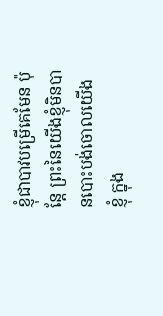ខ្ញុំជាបាវបម្រើគេមែន ប៉ុន្ដែ ព្រះនៃយើងខ្ញុំមិនបានបោះបង់ចោលយើងខ្ញុំ ក្នុង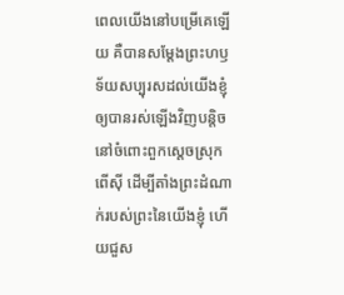ពេលយើងនៅបម្រើគេឡើយ គឺបានសម្ដែងព្រះហឫទ័យសប្បុរសដល់យើងខ្ញុំ ឲ្យបានរស់ឡើងវិញបន្តិច នៅចំពោះពួកស្តេចស្រុកពើស៊ី ដើម្បីតាំងព្រះដំណាក់របស់ព្រះនៃយើងខ្ញុំ ហើយជួស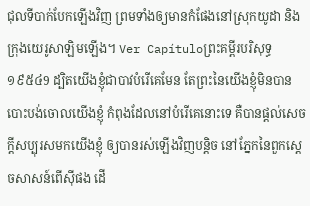ជុលទីបាក់បែកឡើងវិញ ព្រមទាំងឲ្យមានកំផែងនៅស្រុកយូដា និងក្រុងយេរូសាឡិមឡើង។ Ver Capítuloព្រះគម្ពីរបរិសុទ្ធ ១៩៥៤9 ដ្បិតយើងខ្ញុំជាបាវបំរើគេមែន តែព្រះនៃយើងខ្ញុំមិនបានបោះបង់ចោលយើងខ្ញុំ កំពុងដែលនៅបំរើគេនោះទេ គឺបានផ្តល់សេចក្ដីសប្បុរសមកយើងខ្ញុំ ឲ្យបានរស់ឡើងវិញបន្តិច នៅភ្នែកនៃពួកស្តេចសាសន៍ពើស៊ីផង ដើ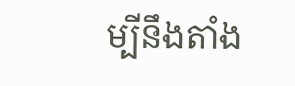ម្បីនឹងតាំង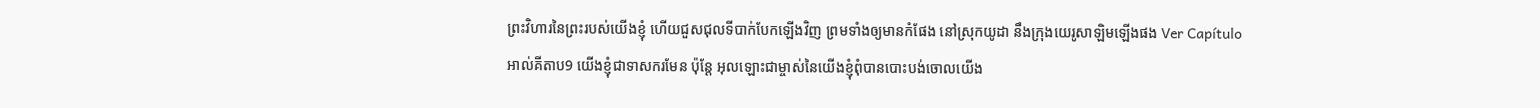ព្រះវិហារនៃព្រះរបស់យើងខ្ញុំ ហើយជួសជុលទីបាក់បែកឡើងវិញ ព្រមទាំងឲ្យមានកំផែង នៅស្រុកយូដា នឹងក្រុងយេរូសាឡិមឡើងផង Ver Capítuloអាល់គីតាប9 យើងខ្ញុំជាទាសករមែន ប៉ុន្តែ អុលឡោះជាម្ចាស់នៃយើងខ្ញុំពុំបានបោះបង់ចោលយើង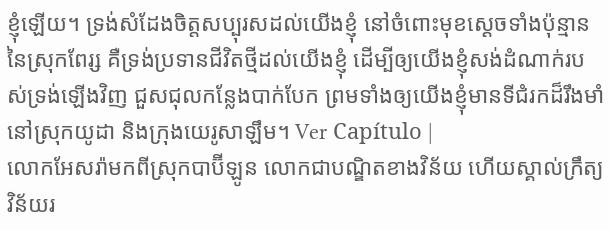ខ្ញុំឡើយ។ ទ្រង់សំដែងចិត្តសប្បុរសដល់យើងខ្ញុំ នៅចំពោះមុខស្ដេចទាំងប៉ុន្មាននៃស្រុកពែរ្ស គឺទ្រង់ប្រទានជីវិតថ្មីដល់យើងខ្ញុំ ដើម្បីឲ្យយើងខ្ញុំសង់ដំណាក់របស់ទ្រង់ឡើងវិញ ជួសជុលកន្លែងបាក់បែក ព្រមទាំងឲ្យយើងខ្ញុំមានទីជំរកដ៏រឹងមាំនៅស្រុកយូដា និងក្រុងយេរូសាឡឹម។ Ver Capítulo |
លោកអែសរ៉ាមកពីស្រុកបាប៊ីឡូន លោកជាបណ្ឌិតខាងវិន័យ ហើយស្គាល់ក្រឹត្យវិន័យរ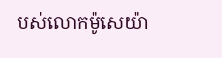បស់លោកម៉ូសេយ៉ា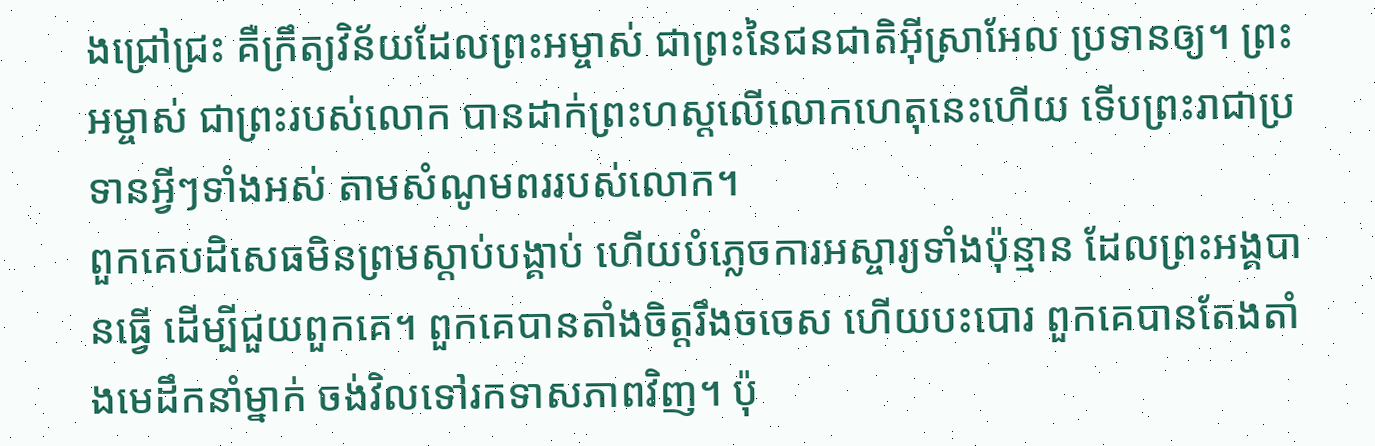ងជ្រៅជ្រះ គឺក្រឹត្យវិន័យដែលព្រះអម្ចាស់ ជាព្រះនៃជនជាតិអ៊ីស្រាអែល ប្រទានឲ្យ។ ព្រះអម្ចាស់ ជាព្រះរបស់លោក បានដាក់ព្រះហស្ដលើលោកហេតុនេះហើយ ទើបព្រះរាជាប្រទានអ្វីៗទាំងអស់ តាមសំណូមពររបស់លោក។
ពួកគេបដិសេធមិនព្រមស្ដាប់បង្គាប់ ហើយបំភ្លេចការអស្ចារ្យទាំងប៉ុន្មាន ដែលព្រះអង្គបានធ្វើ ដើម្បីជួយពួកគេ។ ពួកគេបានតាំងចិត្តរឹងចចេស ហើយបះបោរ ពួកគេបានតែងតាំងមេដឹកនាំម្នាក់ ចង់វិលទៅរកទាសភាពវិញ។ ប៉ុ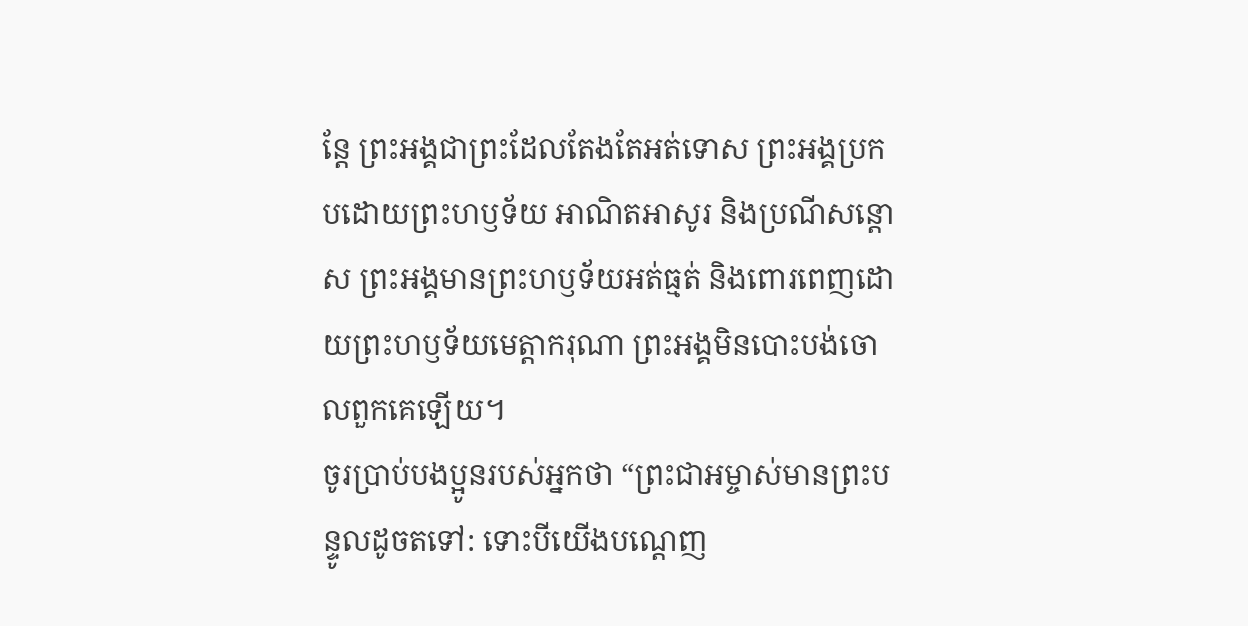ន្តែ ព្រះអង្គជាព្រះដែលតែងតែអត់ទោស ព្រះអង្គប្រកបដោយព្រះហឫទ័យ អាណិតអាសូរ និងប្រណីសន្ដោស ព្រះអង្គមានព្រះហឫទ័យអត់ធ្មត់ និងពោរពេញដោយព្រះហឫទ័យមេត្តាករុណា ព្រះអង្គមិនបោះបង់ចោលពួកគេឡើយ។
ចូរប្រាប់បងប្អូនរបស់អ្នកថា “ព្រះជាអម្ចាស់មានព្រះបន្ទូលដូចតទៅ: ទោះបីយើងបណ្តេញ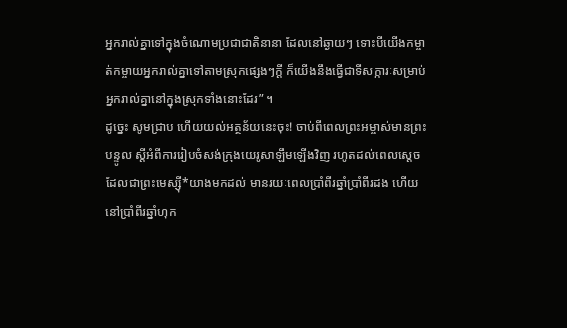អ្នករាល់គ្នាទៅក្នុងចំណោមប្រជាជាតិនានា ដែលនៅឆ្ងាយៗ ទោះបីយើងកម្ចាត់កម្ចាយអ្នករាល់គ្នាទៅតាមស្រុកផ្សេងៗក្ដី ក៏យើងនឹងធ្វើជាទីសក្ការៈសម្រាប់អ្នករាល់គ្នានៅក្នុងស្រុកទាំងនោះដែរ” ។
ដូច្នេះ សូមជ្រាប ហើយយល់អត្ថន័យនេះចុះ! ចាប់ពីពេលព្រះអម្ចាស់មានព្រះបន្ទូល ស្ដីអំពីការរៀបចំសង់ក្រុងយេរូសាឡឹមឡើងវិញ រហូតដល់ពេលស្ដេចដែលជាព្រះមេស្ស៊ី*យាងមកដល់ មានរយៈពេលប្រាំពីរឆ្នាំប្រាំពីរដង ហើយនៅប្រាំពីរឆ្នាំហុក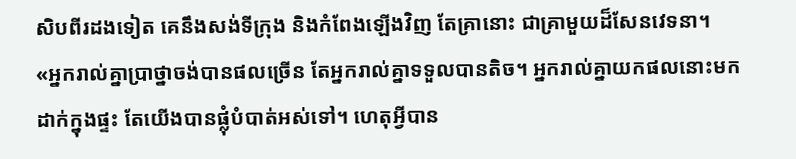សិបពីរដងទៀត គេនឹងសង់ទីក្រុង និងកំពែងឡើងវិញ តែគ្រានោះ ជាគ្រាមួយដ៏សែនវេទនា។
«អ្នករាល់គ្នាប្រាថ្នាចង់បានផលច្រើន តែអ្នករាល់គ្នាទទួលបានតិច។ អ្នករាល់គ្នាយកផលនោះមកដាក់ក្នុងផ្ទះ តែយើងបានផ្លុំបំបាត់អស់ទៅ។ ហេតុអ្វីបាន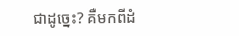ជាដូច្នេះ? គឺមកពីដំ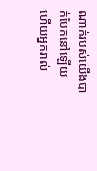ណាក់របស់យើងបាក់បែកនៅឡើយ ហើយអ្នករាល់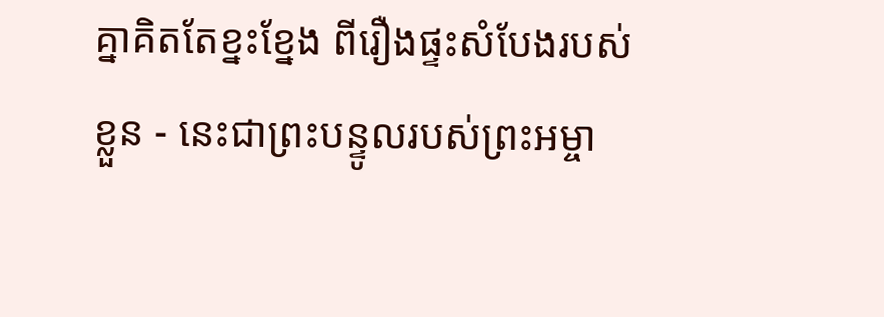គ្នាគិតតែខ្នះខ្នែង ពីរឿងផ្ទះសំបែងរបស់ខ្លួន - នេះជាព្រះបន្ទូលរបស់ព្រះអម្ចា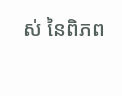ស់ នៃពិភព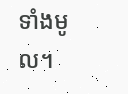ទាំងមូល។